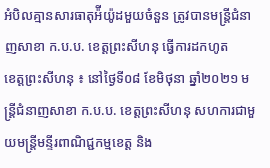អំបិលគ្មានសារធាតុអ៉ីយ៉ូដមួយចំនួន ត្រូវបានមន្ត្រីជំនាញសាខា ក.ប.ប. ខេត្តព្រះសីហនុ ធ្វើការដកហូត
ខេត្តព្រះសីហនុ ៖ នៅថ្ងៃទី០៨ ខែមិថុនា ឆ្នាំ២០២១ មន្ត្រីជំនាញសាខា ក.ប.ប. ខេត្តព្រះសីហនុ សហការជាមួយមន្ត្រីមន្ទីរពាណិជ្ជកម្មខេត្ត និង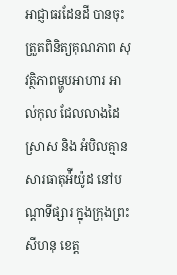អាជ្ញាធរដែនដី បានចុះត្រួតពិនិត្យគុណភាព សុវត្ថិភាពម្ហូបអាហារ អាល់កុល ជែលលាងដៃ ស្រាស និង អំបិលគ្មានសារធាតុអ៉ីយ៉ូដ នៅបណ្តាទីផ្សារ ក្នុងក្រុងព្រះសីហនុ ខេត្ត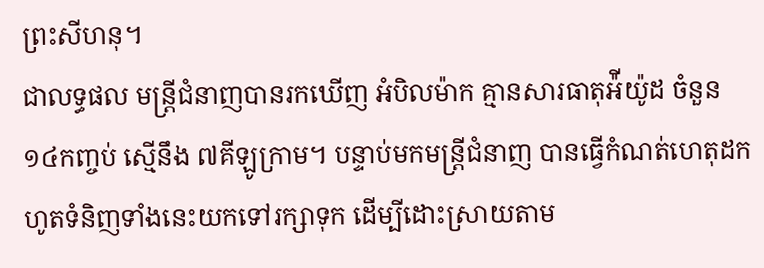ព្រះសីហនុ។
ជាលទ្ធផល មន្ត្រីជំនាញបានរកឃើញ អំបិលម៉ាក គ្មានសារធាតុអ៉ីយ៉ូដ ចំនួន ១៤កញ្ចប់ ស្មេីនឹង ៧គីឡូក្រាម។ បន្ទាប់មកមន្ត្រីជំនាញ បានធ្វើកំណត់ហេតុដកហូតទំនិញទាំងនេះយកទៅរក្សាទុក ដើម្បីដោះស្រាយតាម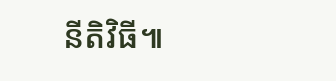នីតិវិធី៕